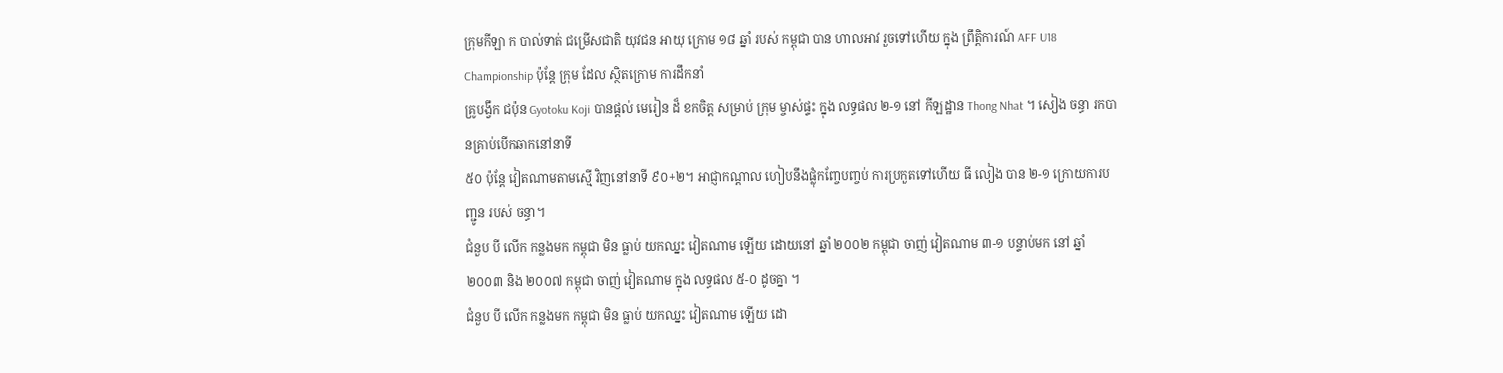ក្រុមកីឡា ក បាល់ទាត់ ជម្រើសជាតិ យុវជន អាយុ ក្រោម ១៨ ឆ្នាំ របស់ កម្ពុជា បាន ហាលអាវ រួចទៅហើយ ក្នុង ព្រឹត្តិការណ៍ AFF U18 Championship ប៉ុន្តែ ក្រុម ដែល ស្ថិតក្រោម ការដឹកនាំ
គ្រូបង្វឹក ជប៉ុន Gyotoku Koji បានផ្តល់ មេរៀន ដ៏ ខកចិត្ត សម្រាប់ ក្រុម ម្ចាស់ផ្ទះ ក្នុង លទ្ធផល ២-១ នៅ កីឡដ្ឋាន Thong Nhat ។ សៀង ចន្ធា រកបានគ្រាប់បើកឆាកនៅនាទី
៥០ ប៉ុន្តែ វៀតណាមតាមស្មើ វិញនៅនាទី ៩០+២។ អាជ្ញាកណ្តាល ហៀបនឹងផ្លុំកញ្ចែបញ្ចប់ ការប្រកួតទៅហើយ ធី លៀង បាន ២-១ ក្រោយការបញ្ជូន របស់ ចន្ធា។
ជំនួប បី លើក កន្លងមក កម្ពុជា មិន ធ្លាប់ យកឈ្នះ វៀតណាម ឡើយ ដោយនៅ ឆ្នាំ ២០០២ កម្ពុជា ចាញ់ វៀតណាម ៣-១ បន្ទាប់មក នៅ ឆ្នាំ ២០០៣ និង ២០០៧ កម្ពុជា ចាញ់ វៀតណាម ក្នុង លទ្ធផល ៥-០ ដូចគ្នា ។
ជំនួប បី លើក កន្លងមក កម្ពុជា មិន ធ្លាប់ យកឈ្នះ វៀតណាម ឡើយ ដោ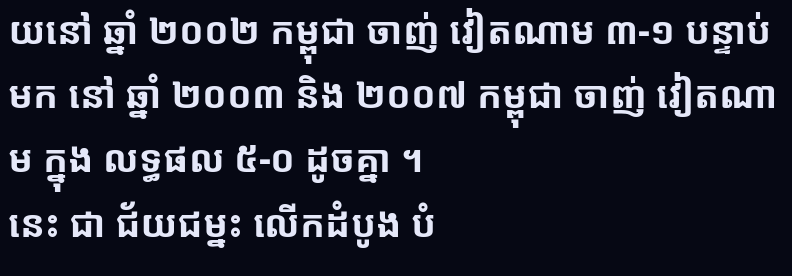យនៅ ឆ្នាំ ២០០២ កម្ពុជា ចាញ់ វៀតណាម ៣-១ បន្ទាប់មក នៅ ឆ្នាំ ២០០៣ និង ២០០៧ កម្ពុជា ចាញ់ វៀតណាម ក្នុង លទ្ធផល ៥-០ ដូចគ្នា ។
នេះ ជា ជ័យជម្នះ លើកដំបូង បំ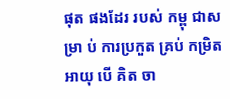ផុត ផងដែរ របស់ កម្ពុ ជាស ម្រា ប់ ការប្រកួត គ្រប់ កម្រិត អាយុ បើ គិត ចា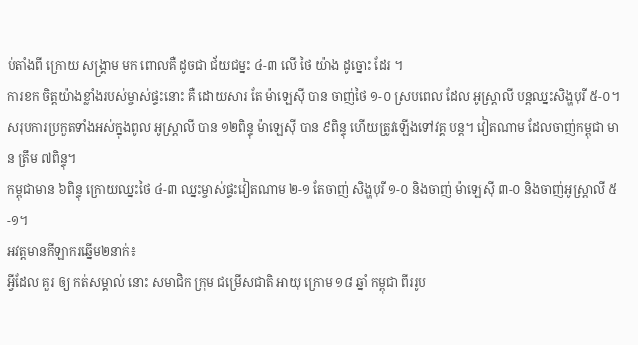ប់តាំងពី ក្រោយ សង្គ្រាម មក ពោលគឺ ដូចជា ជ័យជម្នះ ៤-៣ លើ ថៃ យ៉ាង ដូច្នោះ ដែរ ។
ការខក ចិត្តយ៉ាងខ្លាំងរបស់ម្ចាស់ផ្ទះនោះ គឺ ដោយសារ តែ ម៉ាឡេស៊ី បាន ចាញ់ថៃ ១-០ ស្របពេល ដែល អូស្ត្រាលី បន្តឈ្នះសិង្ហបុរី ៥-០។
សរុបការប្រកួតទាំងអស់ក្នុងពូល អូស្ត្រាលី បាន ១២ពិន្ទុ ម៉ាឡេស៊ី បាន ៩ពិន្ទុ ហើយត្រូវឡើងទៅវគ្គ បន្ត។ វៀតណាម ដែលចាញ់កម្ពុជា មាន ត្រឹម ៧ពិន្ទុ។
កម្ពុជាមាន ៦ពិន្ទុ ក្រោយឈ្នះថៃ ៤-៣ ឈ្នះម្ចាស់ផ្ទះវៀតណាម ២-១ តែចាញ់ សិង្ហបុរី ១-០ និងចាញ់ ម៉ាឡេស៊ី ៣-០ និងចាញ់អូស្ត្រាលី ៥-១។
អវត្តមានកីឡាករឆ្នើម២នាក់៖
អ្វីដែល គួរ ឲ្យ កត់សម្គាល់ នោះ សមាជិក ក្រុម ជម្រើសជាតិ អាយុ ក្រោម ១៨ ឆ្នាំ កម្ពុជា ពីររូប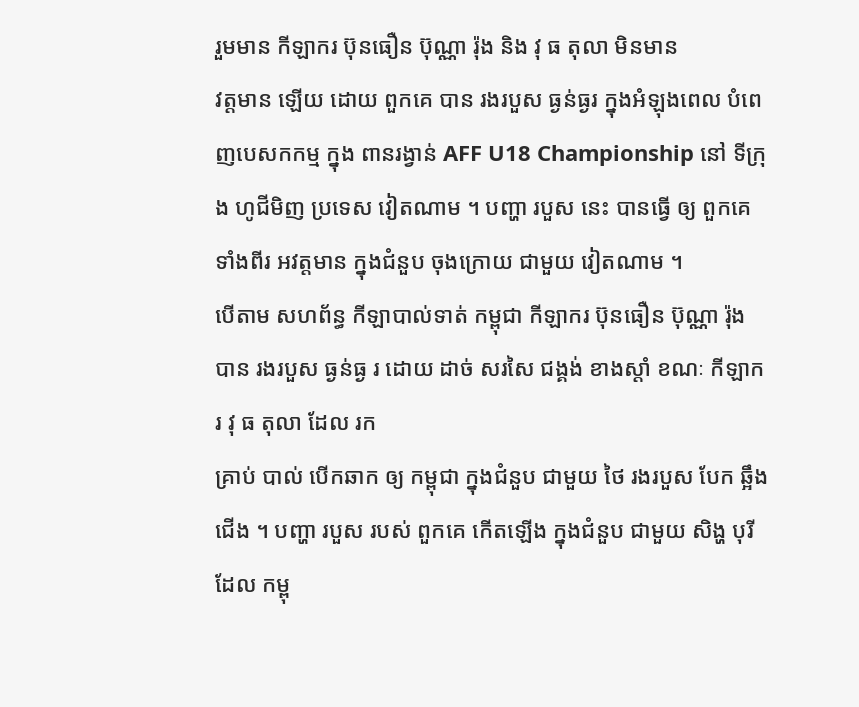រួមមាន កីឡាករ ប៊ុនធឿន ប៊ុណ្ណា រ៉ុង និង វុ ធ តុលា មិនមាន
វត្តមាន ឡើយ ដោយ ពួកគេ បាន រងរបួស ធ្ងន់ធ្ងរ ក្នុងអំឡុងពេល បំពេញបេសកកម្ម ក្នុង ពានរង្វាន់ AFF U18 Championship នៅ ទីក្រុង ហូជីមិញ ប្រទេស វៀតណាម ។ បញ្ហា របួស នេះ បានធ្វើ ឲ្យ ពួកគេ ទាំងពីរ អវត្តមាន ក្នុងជំនួប ចុងក្រោយ ជាមួយ វៀតណាម ។
បើតាម សហព័ន្ធ កីឡាបាល់ទាត់ កម្ពុជា កីឡាករ ប៊ុនធឿន ប៊ុណ្ណា រ៉ុង បាន រងរបួស ធ្ងន់ធ្ង រ ដោយ ដាច់ សរសៃ ជង្គង់ ខាងស្តាំ ខណៈ កីឡាករ វុ ធ តុលា ដែល រក
គ្រាប់ បាល់ បើកឆាក ឲ្យ កម្ពុជា ក្នុងជំនួប ជាមួយ ថៃ រងរបួស បែក ឆ្អឹង ជើង ។ បញ្ហា របួស របស់ ពួកគេ កើតឡើង ក្នុងជំនួប ជាមួយ សិង្ហ បុរី ដែល កម្ពុ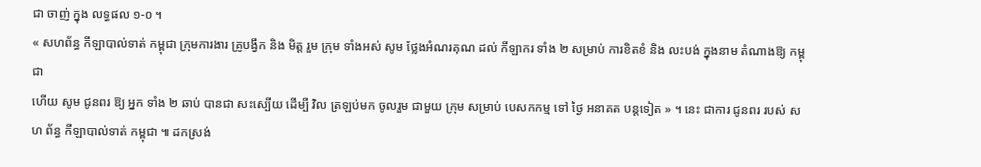ជា ចាញ់ ក្នុង លទ្ធផល ១-០ ។
« សហព័ន្ធ កីឡាបាល់ទាត់ កម្ពុជា ក្រុមការងារ គ្រូបង្វឹក និង មិត្ត រួម ក្រុម ទាំងអស់ សូម ថ្លែងអំណរគុណ ដល់ កីឡាករ ទាំង ២ សម្រាប់ ការខិតខំ និង លះបង់ ក្នុងនាម តំណាងឱ្យ កម្ពុជា
ហើយ សូម ជូនពរ ឱ្យ អ្នក ទាំង ២ ឆាប់ បានជា សះស្បើយ ដើម្បី វិល ត្រឡប់មក ចូលរួម ជាមួយ ក្រុម សម្រាប់ បេសកកម្ម ទៅ ថ្ងៃ អនាគត បន្តទៀត » ។ នេះ ជាការ ជូនពរ របស់ ស ហ ព័ន្ធ កីឡាបាល់ទាត់ កម្ពុជា ៕ ដកស្រង់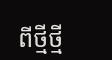ពីថ្មីថ្មី